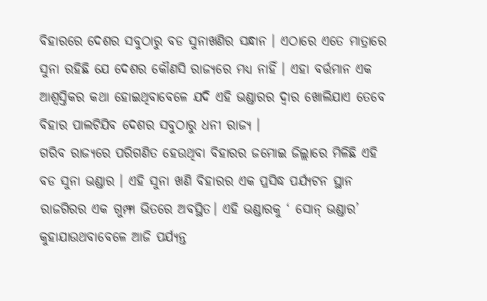ବିହାରରେ ଦେଶର ସବୁଠାରୁ ବଡ ସୁନାଖଣିର ସନ୍ଧାନ । ଏଠାରେ ଏତେ ମାତ୍ରାରେ ସୁନା ରହିଛି ଯେ ଦେଶର କୌଣସି ରାଜ୍ୟରେ ମଧ୍ୟ ନାହିଁ । ଏହା ବର୍ତ୍ତମାନ ଏକ ଆଶ୍ୱସ୍ତିକର କଥା ହୋଇଥିବାବେଳେ ଯଦି ଏହି ଭଣ୍ଡାରର ଦ୍ୱାର ଖୋଲିଯାଏ ତେବେ ବିହାର ପାଲଟିଯିବ ଦେଶର ସବୁଠାରୁ ଧନୀ ରାଜ୍ୟ ।
ଗରିବ ରାଜ୍ୟରେ ପରିଗଣିତ ହେଉଥିବା ବିହାରର ଜମୋଇ ଜିଲ୍ଲାରେ ମିଳିଛି ଏହି ବଡ ସୁନା ଭଣ୍ଡାର । ଏହି ସୁନା ଖଣି ବିହାରର ଏକ ପ୍ରସିଦ୍ଧ ପର୍ଯ୍ୟଟନ ସ୍ଥାନ ରାଜଗିରର ଏକ ଗୁମ୍ଫା ଭିତରେ ଅବସ୍ଥିତ। ଏହି ଭଣ୍ଡାରକୁ ‘ ସୋନ୍ ଭଣ୍ଡାର’ କୁହାଯାଉଥବାବେଳେ ଆଜି ପର୍ଯ୍ୟନ୍ତ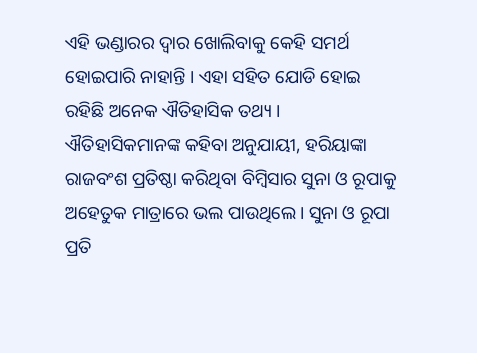ଏହି ଭଣ୍ଡାରର ଦ୍ୱାର ଖୋଲିବାକୁ କେହି ସମର୍ଥ ହୋଇପାରି ନାହାନ୍ତି । ଏହା ସହିତ ଯୋଡି ହୋଇ ରହିଛି ଅନେକ ଐତିହାସିକ ତଥ୍ୟ ।
ଐତିହାସିକମାନଙ୍କ କହିବା ଅନୁଯାୟୀ, ହରିୟାଙ୍କା ରାଜବଂଶ ପ୍ରତିଷ୍ଠା କରିଥିବା ବିମ୍ବିସାର ସୁନା ଓ ରୂପାକୁ ଅହେତୁକ ମାତ୍ରାରେ ଭଲ ପାଉଥିଲେ। ସୁନା ଓ ରୂପା ପ୍ରତି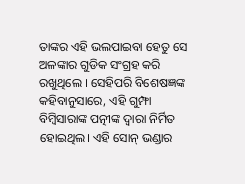ତାଙ୍କର ଏହି ଭଲପାଇବା ହେତୁ ସେ ଅଳଙ୍କାର ଗୁଡିକ ସଂଗ୍ରହ କରି ରଖୁଥିଲେ । ସେହିପରି ବିଶେଷଜ୍ଞଙ୍କ କହିବାନୁସାରେ, ଏହି ଗୁମ୍ଫା ବିମ୍ବିସାରାଙ୍କ ପତ୍ନୀଙ୍କ ଦ୍ୱାରା ନିର୍ମିତ ହୋଇଥିଲ। ଏହି ସୋନ୍ ଭଣ୍ଡାର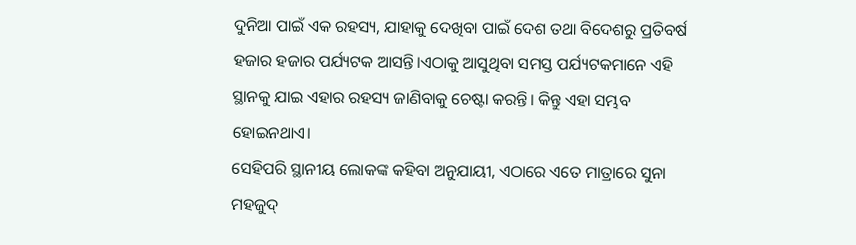ଦୁନିଆ ପାଇଁ ଏକ ରହସ୍ୟ, ଯାହାକୁ ଦେଖିବା ପାଇଁ ଦେଶ ତଥା ବିଦେଶରୁ ପ୍ରତିବର୍ଷ ହଜାର ହଜାର ପର୍ଯ୍ୟଟକ ଆସନ୍ତି।ଏଠାକୁ ଆସୁଥିବା ସମସ୍ତ ପର୍ଯ୍ୟଟକମାନେ ଏହି ସ୍ଥାନକୁ ଯାଇ ଏହାର ରହସ୍ୟ ଜାଣିବାକୁ ଚେଷ୍ଟା କରନ୍ତି। କିନ୍ତୁ ଏହା ସମ୍ଭବ ହୋଇନଥାଏ।
ସେହିପରି ସ୍ଥାନୀୟ ଲୋକଙ୍କ କହିବା ଅନୁଯାୟୀ, ଏଠାରେ ଏତେ ମାତ୍ରାରେ ସୁନା ମହଜୁଦ୍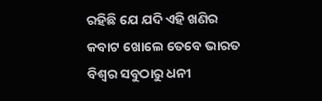ରହିଛି ଯେ ଯଦି ଏହି ଖଣିର କବାଟ ଖୋଲେ ତେବେ ଭାରତ ବିଶ୍ୱର ସବୁଠାରୁ ଧନୀ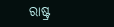ରାଷ୍ଟ୍ର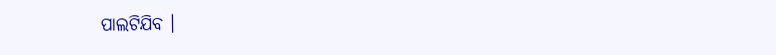ପାଲଟିଯିବ ।